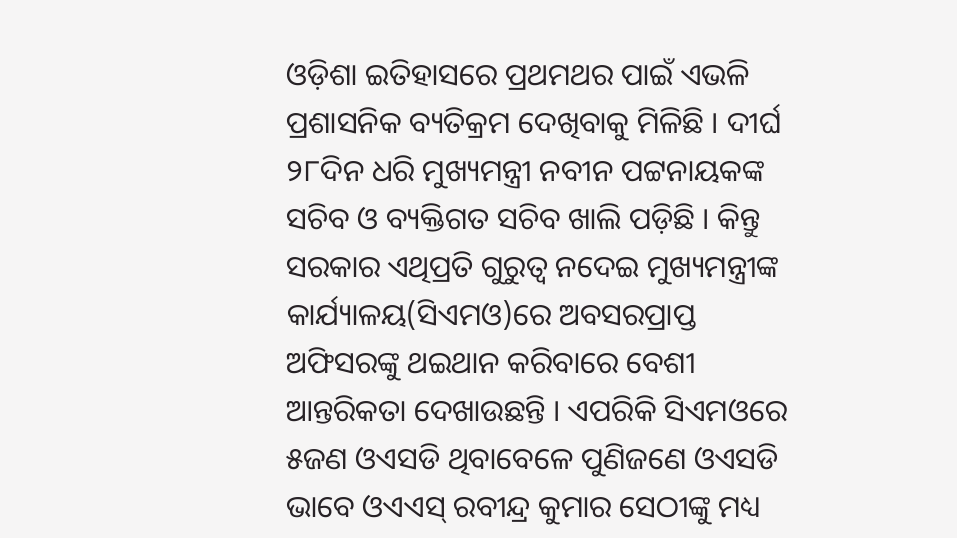ଓଡ଼ିଶା ଇତିହାସରେ ପ୍ରଥମଥର ପାଇଁ ଏଭଳି ପ୍ରଶାସନିକ ବ୍ୟତିକ୍ରମ ଦେଖିବାକୁ ମିଳିଛି । ଦୀର୍ଘ ୨୮ଦିନ ଧରି ମୁଖ୍ୟମନ୍ତ୍ରୀ ନବୀନ ପଟ୍ଟନାୟକଙ୍କ ସଚିବ ଓ ବ୍ୟକ୍ତିଗତ ସଚିବ ଖାଲି ପଡ଼ିଛି । କିନ୍ତୁ ସରକାର ଏଥିପ୍ରତି ଗୁରୁତ୍ୱ ନଦେଇ ମୁଖ୍ୟମନ୍ତ୍ରୀଙ୍କ କାର୍ଯ୍ୟାଳୟ(ସିଏମଓ)ରେ ଅବସରପ୍ରାପ୍ତ ଅଫିସରଙ୍କୁ ଥଇଥାନ କରିବାରେ ବେଶୀ ଆନ୍ତରିକତା ଦେଖାଉଛନ୍ତି । ଏପରିକି ସିଏମଓରେ ୫ଜଣ ଓଏସଡି ଥିବାବେଳେ ପୁଣିଜଣେ ଓଏସଡି ଭାବେ ଓଏଏସ୍ ରବୀନ୍ଦ୍ର କୁମାର ସେଠୀଙ୍କୁ ମଧ୍ୟ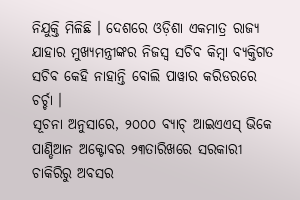ନିଯୁକ୍ତି ମିଳିଛି । ଦେଶରେ ଓଡ଼ିଶା ଏକମାତ୍ର ରାଜ୍ୟ ଯାହାର ମୁଖ୍ୟମନ୍ତ୍ରୀଙ୍କର ନିଜସ୍ୱ ସଚିବ କିମ୍ବା ବ୍ୟକ୍ତିଗତ ସଚିବ କେହି ନାହାନ୍ତି ବୋଲି ପାୱାର କରିଡରରେ ଚର୍ଚ୍ଚା ।
ସୂଚନା ଅନୁସାରେ, ୨୦୦୦ ବ୍ୟାଚ୍ ଆଇଏଏସ୍ ଭିକେ ପାଣ୍ଡିଆନ ଅକ୍ଟୋବର ୨୩ତାରିଖରେ ସରକାରୀ ଚାକିରିରୁ ଅବସର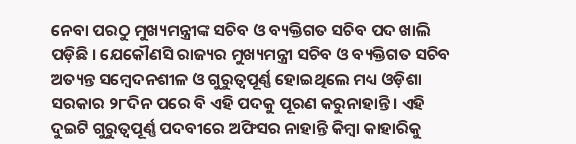ନେବା ପରଠୁ ମୁଖ୍ୟମନ୍ତ୍ରୀଙ୍କ ସଚିବ ଓ ବ୍ୟକ୍ତିଗତ ସଚିବ ପଦ ଖାଲି ପଡ଼ିଛି । ଯେକୌଣସି ରାଜ୍ୟର ମୁଖ୍ୟମନ୍ତ୍ରୀ ସଚିବ ଓ ବ୍ୟକ୍ତିଗତ ସଚିବ ଅତ୍ୟନ୍ତ ସମ୍ବେଦନଶୀଳ ଓ ଗୁରୁତ୍ୱପୂର୍ଣ୍ଣ ହୋଇଥିଲେ ମଧ୍ୟ ଓଡ଼ିଶା ସରକାର ୨୮ଦିନ ପରେ ବି ଏହି ପଦକୁ ପୂରଣ କରୁନାହାନ୍ତି । ଏହି ଦୁଇଟି ଗୁରୁତ୍ୱପୂର୍ଣ୍ଣ ପଦବୀରେ ଅଫିସର ନାହାନ୍ତି କିମ୍ବା କାହାରିକୁ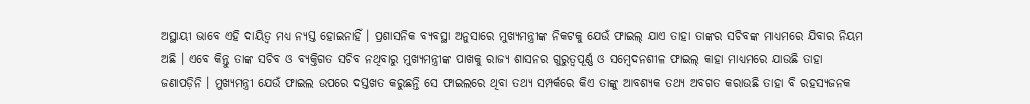ଅସ୍ଥାୟୀ ଭାବେ ଏହି ଦାୟିତ୍ୱ ମଧ୍ୟ ନ୍ୟସ୍ତ ହୋଇନାହିଁ । ପ୍ରଶାସନିକ ବ୍ୟବସ୍ଥା ଅନୁସାରେ ମୁଖ୍ୟମନ୍ତ୍ରୀଙ୍କ ନିକଟକୁ ଯେଉଁ ଫାଇଲ୍ ଯାଏ ତାହା ତାଙ୍କର ସଚିବଙ୍କ ମାଧ୍ୟମରେ ଯିବାର ନିୟମ ଅଛି । ଏବେ କିନ୍ତୁ ତାଙ୍କ ସଚିବ ଓ ବ୍ୟକ୍ତିଗତ ସଚିବ ନଥିବାରୁ ମୁଖ୍ୟମନ୍ତ୍ରୀଙ୍କ ପାଖକୁ ରାଜ୍ୟ ଶାସନର ଗୁରୁତ୍ୱପୂର୍ଣ୍ଣ ଓ ସମ୍ବେଦନଶୀଳ ଫାଇଲ୍ କାହା ମାଧ୍ୟମରେ ଯାଉଛି ତାହା ଜଣାପଡ଼ିନି । ମୁଖ୍ୟମନ୍ତ୍ରୀ ଯେଉଁ ଫାଇଲ ଉପରେ ଦସ୍ତଖତ କରୁଛନ୍ତି ସେ ଫାଇଲରେ ଥିବା ତଥ୍ୟ ସମ୍ପର୍କରେ କିଏ ତାଙ୍କୁ ଆବଶ୍ୟକ ତଥ୍ୟ ଅବଗତ କରାଉଛି ତାହା ବି ରହସ୍ୟଜନକ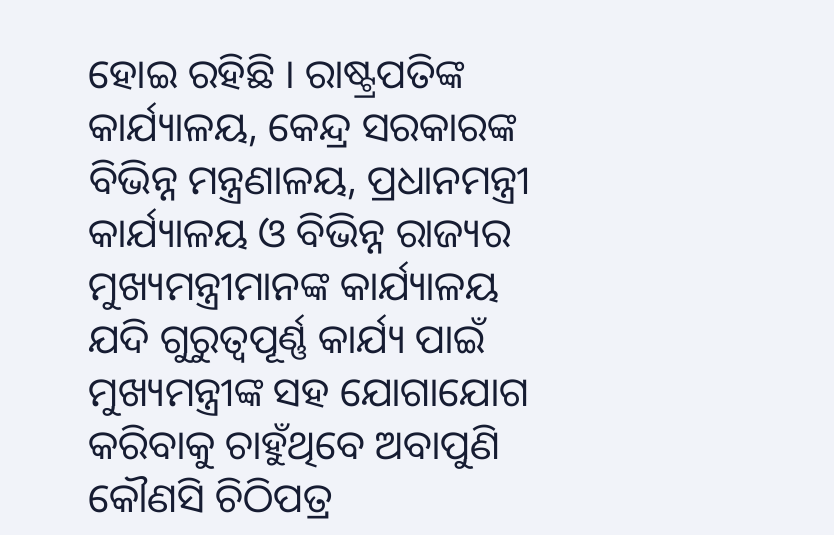ହୋଇ ରହିଛି । ରାଷ୍ଟ୍ରପତିଙ୍କ କାର୍ଯ୍ୟାଳୟ, କେନ୍ଦ୍ର ସରକାରଙ୍କ ବିଭିନ୍ନ ମନ୍ତ୍ରଣାଳୟ, ପ୍ରଧାନମନ୍ତ୍ରୀ କାର୍ଯ୍ୟାଳୟ ଓ ବିଭିନ୍ନ ରାଜ୍ୟର ମୁଖ୍ୟମନ୍ତ୍ରୀମାନଙ୍କ କାର୍ଯ୍ୟାଳୟ ଯଦି ଗୁରୁତ୍ୱପୂର୍ଣ୍ଣ କାର୍ଯ୍ୟ ପାଇଁ ମୁଖ୍ୟମନ୍ତ୍ରୀଙ୍କ ସହ ଯୋଗାଯୋଗ କରିବାକୁ ଚାହୁଁଥିବେ ଅବାପୁଣି କୌଣସି ଚିଠିପତ୍ର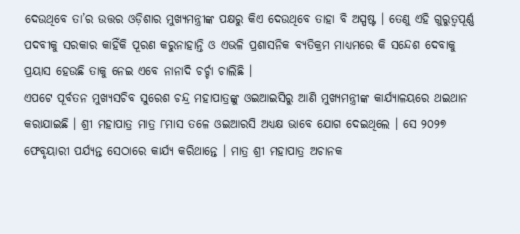ଦେଉଥିବେ ତା’ର ଉତ୍ତର ଓଡ଼ିଶାର ମୁଖ୍ୟମନ୍ତ୍ରୀଙ୍କ ପକ୍ଷରୁ କିଏ ଦେଉଥିବେ ତାହା ବି ଅସ୍ପଷ୍ଟ । ତେଣୁ ଏହି ଗୁରୁତ୍ୱପୂର୍ଣ୍ଣ ପଦବୀକୁ ସରକାର କାହିଁକି ପୂରଣ କରୁନାହାନ୍ତି ଓ ଏଭଳି ପ୍ରଶାସନିକ ବ୍ୟତିକ୍ରମ ମାଧ୍ୟମରେ କି ସନ୍ଦେଶ ଦେବାକୁ ପ୍ରୟାସ ହେଉଛି ତାକୁ ନେଇ ଏବେ ନାନାଦି ଚର୍ଚ୍ଚା ଚାଲିଛି ।
ଏପଟେ ପୂର୍ବତନ ମୁଖ୍ୟସଚିବ ସୁରେଶ ଚନ୍ଦ୍ର ମହାପାତ୍ରଙ୍କୁ ଓଇଆଇସିରୁ ଆଣି ମୁଖ୍ୟମନ୍ତ୍ରୀଙ୍କ କାର୍ଯ୍ୟାଳୟରେ ଥଇଥାନ କରାଯାଇଛି । ଶ୍ରୀ ମହାପାତ୍ର ମାତ୍ର ୮ମାସ ତଳେ ଓଇଆରସି ଅଧ୍ୟକ୍ଷ ଭାବେ ଯୋଗ ଦେଇଥିଲେ । ସେ ୨୦୨୭ ଫେବୃୟାରୀ ପର୍ଯ୍ୟନ୍ତ ସେଠାରେ କାର୍ଯ୍ୟ କରିଥାନ୍ତେ । ମାତ୍ର ଶ୍ରୀ ମହାପାତ୍ର ଅଚାନକ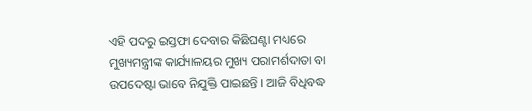ଏହି ପଦରୁ ଇସ୍ତଫା ଦେବାର କିଛିଘଣ୍ଟା ମଧ୍ୟରେ ମୁଖ୍ୟମନ୍ତ୍ରୀଙ୍କ କାର୍ଯ୍ୟାଳୟର ମୁଖ୍ୟ ପରାମର୍ଶଦାତା ବା ଉପଦେଷ୍ଟା ଭାବେ ନିଯୁକ୍ତି ପାଇଛନ୍ତି । ଆଜି ବିଧିବଦ୍ଧ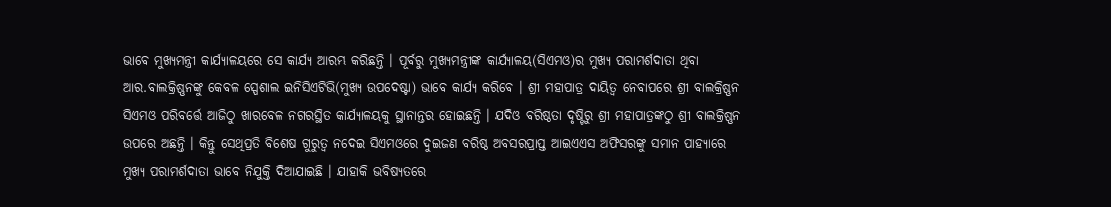ଭାବେ ମୁଖ୍ୟମନ୍ତ୍ରୀ କାର୍ଯ୍ୟାଳୟରେ ସେ କାର୍ଯ୍ୟ ଆରମ୍ଭ କରିଛନ୍ତି । ପୂର୍ବରୁ ମୁଖ୍ୟମନ୍ତ୍ରୀଙ୍କ କାର୍ଯ୍ୟାଳୟ(ସିଏମଓ)ର ମୁଖ୍ୟ ପରାମର୍ଶଦାତା ଥିବା ଆର.ବାଲକ୍ରିଷ୍ଣନଙ୍କୁ କେବଳ ସ୍ପେଶାଲ ଇନିସିଏଟିଭି(ମୁଖ୍ୟ ଉପଦେଷ୍ଟା) ଭାବେ କାର୍ଯ୍ୟ କରିବେ । ଶ୍ରୀ ମହାପାତ୍ର ଦାୟିତ୍ୱ ନେବାପରେ ଶ୍ରୀ ବାଲକ୍ରିଷ୍ଣନ ସିଏମଓ ପରିବର୍ତ୍ତେ ଆଜିଠୁ ଖାରବେଳ ନଗରସ୍ଥିତ କାର୍ଯ୍ୟାଳୟକୁ ସ୍ଥାନାନ୍ତର ହୋଇଛନ୍ତି । ଯଦିଓ ବରିଷ୍ଠତା ଦୃଷ୍ଟିରୁ ଶ୍ରୀ ମହାପାତ୍ରଙ୍କଠୁ ଶ୍ରୀ ବାଲକ୍ରିଷ୍ଣନ ଉପରେ ଅଛନ୍ତି । କିନ୍ତୁ ସେଥିପ୍ରତି ବିଶେଷ ଗୁରୁତ୍ୱ ନଦେଇ ସିଏମଓରେ ଦୁଇଜଣ ବରିଷ୍ଠ ଅବସରପ୍ରାପ୍ତ ଆଇଏଏସ ଅଫିସରଙ୍କୁ ସମାନ ପାହ୍ୟାରେ ମୁଖ୍ୟ ପରାମର୍ଶଦାତା ଭାବେ ନିଯୁକ୍ତି ଦିଆଯାଇଛି । ଯାହାକି ଭବିଷ୍ୟତରେ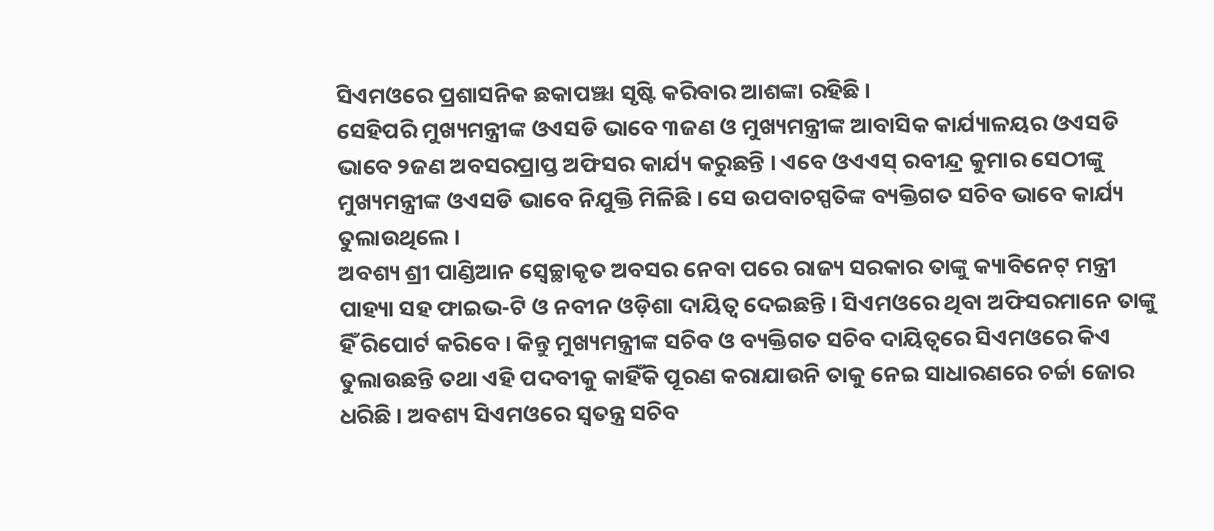ସିଏମଓରେ ପ୍ରଶାସନିକ ଛକାପଞ୍ଝା ସୃଷ୍ଟି କରିବାର ଆଶଙ୍କା ରହିଛି ।
ସେହିପରି ମୁଖ୍ୟମନ୍ତ୍ରୀଙ୍କ ଓଏସଡି ଭାବେ ୩ଜଣ ଓ ମୁଖ୍ୟମନ୍ତ୍ରୀଙ୍କ ଆବାସିକ କାର୍ଯ୍ୟାଳୟର ଓଏସଡି ଭାବେ ୨ଜଣ ଅବସରପ୍ରାପ୍ତ ଅଫିସର କାର୍ଯ୍ୟ କରୁଛନ୍ତି । ଏବେ ଓଏଏସ୍ ରବୀନ୍ଦ୍ର କୁମାର ସେଠୀଙ୍କୁ ମୁଖ୍ୟମନ୍ତ୍ରୀଙ୍କ ଓଏସଡି ଭାବେ ନିଯୁକ୍ତି ମିଳିଛି । ସେ ଉପବାଚସ୍ପତିଙ୍କ ବ୍ୟକ୍ତିଗତ ସଚିବ ଭାବେ କାର୍ଯ୍ୟ ତୁଲାଉଥିଲେ ।
ଅବଶ୍ୟ ଶ୍ରୀ ପାଣ୍ଡିଆନ ସ୍ୱେଚ୍ଛାକୃତ ଅବସର ନେବା ପରେ ରାଜ୍ୟ ସରକାର ତାଙ୍କୁ କ୍ୟାବିନେଟ୍ ମନ୍ତ୍ରୀ ପାହ୍ୟା ସହ ଫାଇଭ-ଟି ଓ ନବୀନ ଓଡ଼ିଶା ଦାୟିତ୍ୱ ଦେଇଛନ୍ତି । ସିଏମଓରେ ଥିବା ଅଫିସରମାନେ ତାଙ୍କୁ ହିଁ ରିପୋର୍ଟ କରିବେ । କିନ୍ତୁ ମୁଖ୍ୟମନ୍ତ୍ରୀଙ୍କ ସଚିବ ଓ ବ୍ୟକ୍ତିଗତ ସଚିବ ଦାୟିତ୍ୱରେ ସିଏମଓରେ କିଏ ତୁଲାଉଛନ୍ତି ତଥା ଏହି ପଦବୀକୁ କାହିଁକି ପୂରଣ କରାଯାଉନି ତାକୁ ନେଇ ସାଧାରଣରେ ଚର୍ଚ୍ଚା ଜୋର ଧରିଛି । ଅବଶ୍ୟ ସିଏମଓରେ ସ୍ୱତନ୍ତ୍ର ସଚିବ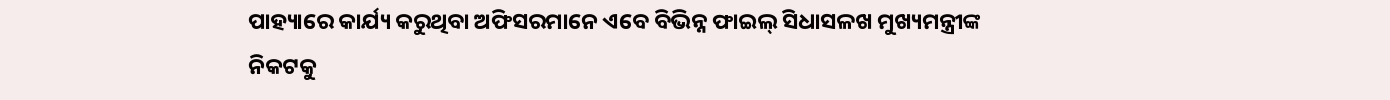ପାହ୍ୟାରେ କାର୍ଯ୍ୟ କରୁଥିବା ଅଫିସରମାନେ ଏବେ ବିଭିନ୍ନ ଫାଇଲ୍ ସିଧାସଳଖ ମୁଖ୍ୟମନ୍ତ୍ରୀଙ୍କ ନିକଟକୁ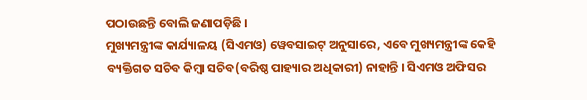ପଠାଉଛନ୍ତି ବୋଲି ଜଣାପଡ଼ିଛି ।
ମୁଖ୍ୟମନ୍ତ୍ରୀଙ୍କ କାର୍ଯ୍ୟାଳୟ (ସିଏମଓ) ୱେବସାଇଟ୍ ଅନୁସାରେ, ଏବେ ମୁଖ୍ୟମନ୍ତ୍ରୀଙ୍କ କେହି ବ୍ୟକ୍ତିଗତ ସଚିବ କିମ୍ବା ସଚିବ(ବରିଷ୍ଠ ପାହ୍ୟାର ଅଧିକାରୀ) ନାହାନ୍ତି । ସିଏମଓ ଅଫିସର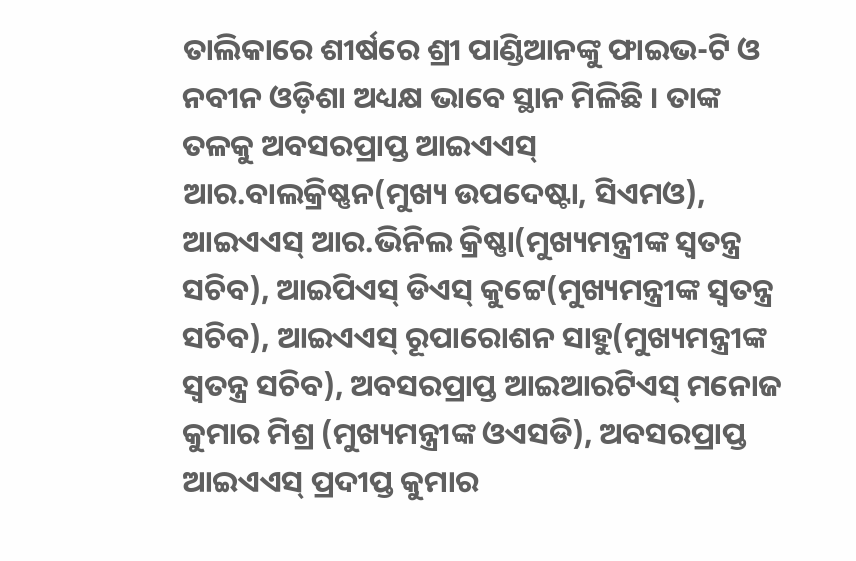ତାଲିକାରେ ଶୀର୍ଷରେ ଶ୍ରୀ ପାଣ୍ଡିଆନଙ୍କୁ ଫାଇଭ-ଟି ଓ ନବୀନ ଓଡ଼ିଶା ଅଧ୍ୟକ୍ଷ ଭାବେ ସ୍ଥାନ ମିଳିଛି । ତାଙ୍କ ତଳକୁ ଅବସରପ୍ରାପ୍ତ ଆଇଏଏସ୍ ଆର.ବାଲକ୍ରିଷ୍ଣନ(ମୁଖ୍ୟ ଉପଦେଷ୍ଟା, ସିଏମଓ), ଆଇଏଏସ୍ ଆର.ଭିନିଲ କ୍ରିଷ୍ଣା(ମୁଖ୍ୟମନ୍ତ୍ରୀଙ୍କ ସ୍ୱତନ୍ତ୍ର ସଚିବ), ଆଇପିଏସ୍ ଡିଏସ୍ କୁଟ୍ଟେ(ମୁଖ୍ୟମନ୍ତ୍ରୀଙ୍କ ସ୍ୱତନ୍ତ୍ର ସଚିବ), ଆଇଏଏସ୍ ରୂପାରୋଶନ ସାହୁ(ମୁଖ୍ୟମନ୍ତ୍ରୀଙ୍କ ସ୍ୱତନ୍ତ୍ର ସଚିବ), ଅବସରପ୍ରାପ୍ତ ଆଇଆରଟିଏସ୍ ମନୋଜ କୁମାର ମିଶ୍ର (ମୁଖ୍ୟମନ୍ତ୍ରୀଙ୍କ ଓଏସଡି), ଅବସରପ୍ରାପ୍ତ ଆଇଏଏସ୍ ପ୍ରଦୀପ୍ତ କୁମାର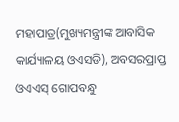ମହାପାତ୍ର(ମୁଖ୍ୟମନ୍ତ୍ରୀଙ୍କ ଆବାସିକ କାର୍ଯ୍ୟାଳୟ ଓଏସଡି), ଅବସରପ୍ରାପ୍ତ ଓଏଏସ୍ ଗୋପବନ୍ଧୁ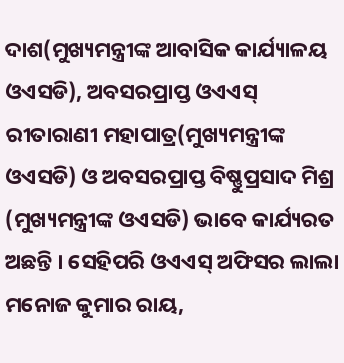ଦାଶ(ମୁଖ୍ୟମନ୍ତ୍ରୀଙ୍କ ଆବାସିକ କାର୍ଯ୍ୟାଳୟ ଓଏସଡି), ଅବସରପ୍ରାପ୍ତ ଓଏଏସ୍ ରୀତାରାଣୀ ମହାପାତ୍ର(ମୁଖ୍ୟମନ୍ତ୍ରୀଙ୍କ ଓଏସଡି) ଓ ଅବସରପ୍ରାପ୍ତ ବିଷ୍ଣୁପ୍ରସାଦ ମିଶ୍ର (ମୁଖ୍ୟମନ୍ତ୍ରୀଙ୍କ ଓଏସଡି) ଭାବେ କାର୍ଯ୍ୟରତ ଅଛନ୍ତି । ସେହିପରି ଓଏଏସ୍ ଅଫିସର ଲାଲା ମନୋଜ କୁମାର ରାୟ,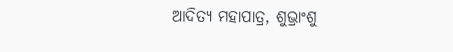ଆଦିତ୍ୟ ମହାପାତ୍ର, ଶୁଭ୍ରାଂଶୁ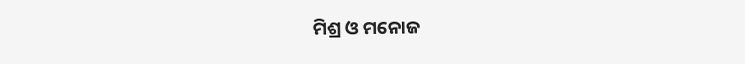ମିଶ୍ର ଓ ମନୋଜ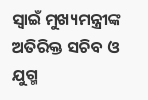ସ୍ୱାଇଁ ମୁଖ୍ୟମନ୍ତ୍ରୀଙ୍କ ଅତିରିକ୍ତ ସଚିବ ଓ ଯୁଗ୍ମ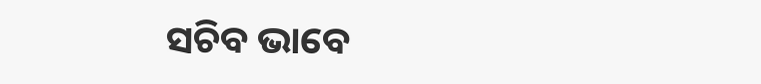ସଚିବ ଭାବେ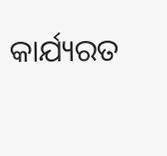କାର୍ଯ୍ୟରତ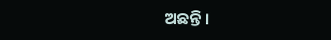ଅଛନ୍ତି ।